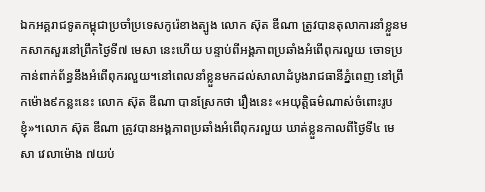ឯកអគ្គរាជទូតកម្ពុជាប្រចាំប្រទេសកូរ៉េខាងត្បូង លោក ស៊ុត ឌីណា ត្រូវបានតុលាការនាំខ្លួនមកសាកសួរនៅព្រឹកថ្ងៃទី៧ មេសា នេះហើយ បន្ទាប់ពីអង្គភាពប្រឆាំងអំពើពុករលួយ ចោទប្រកាន់ពាក់ព័ន្ធនឹងអំពើពុករលួយ។នៅពេលនាំខ្លួនមកដល់សាលាដំបូងរាជធានីភ្នំពេញ នៅព្រឹកម៉ោង៩កន្លះនេះ លោក ស៊ុត ឌីណា បានស្រែកថា រឿងនេះ «អយុត្តិធម៌ណាស់ចំពោះរូបខ្ញុំ»។លោក ស៊ុត ឌីណា ត្រូវបានអង្គភាពប្រឆាំងអំពើពុករលួយ ឃាត់ខ្លួនកាលពីថ្ងៃទី៤ មេសា វេលាម៉ោង ៧យប់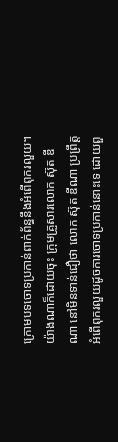ក្រោមបទចោទប្រកាន់ពាក់ព័ន្ធនឹងអំពើពុករលួយ។យ៉ាងណាក៏ដោយចុះ ក្រុមគ្រួសារលោក ស៊ុត ឌីណា នៅមិនទាន់ជឿថា លោក ស៊ុត ឌីណា ប្រព្រឹត្តអំពើពុករលួយដូចការចោទប្រកាន់នោះទេ ដោយពួ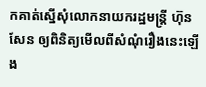កគាត់ស្នើសុំលោកនាយករដ្ឋមន្ត្រី ហ៊ុន សែន ឲ្យពិនិត្យមើលពីសំណុំរឿងនេះឡើង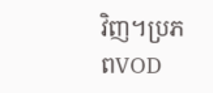វិញ។ប្រភពVOD